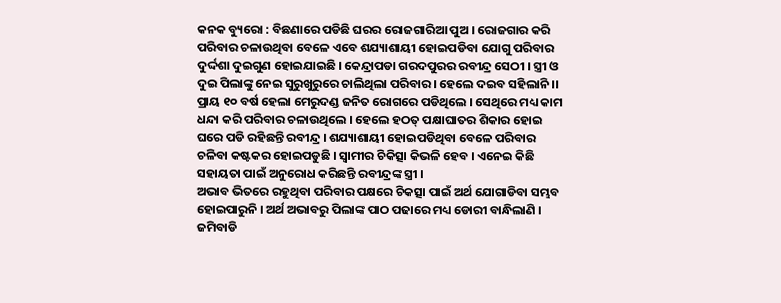କନକ ବ୍ୟୁରୋ : ବିଛଣାରେ ପଡିଛି ଘରର ରୋଜଗାରିଆ ପୁଅ । ରୋଜଗାର କରି ପରିବାର ଚଳାଉଥିବା ବେଳେ ଏବେ ଶଯ୍ୟାଶାୟୀ ହୋଇପଡିବା ଯୋଗୁ ପରିବାର ଦୁର୍ଦ୍ଦଶା ଦୁଇଗୁଣ ହୋଇଯାଇଛି । କେନ୍ଦ୍ରାପଡା ଗରଦପୁରର ରବୀନ୍ଦ୍ର ସେଠୀ । ସ୍ତ୍ରୀ ଓ ଦୁଇ ପିଲାଙ୍କୁ ନେଇ ସୁରୁଖୁରୁରେ ଚାଲିଥିଲା ପରିବାର । ହେଲେ ଦଇବ ସହିଲାନି ।। ପ୍ରାୟ ୧୦ ବର୍ଷ ହେଲା ମେରୁଦଣ୍ଡ ଜନିତ ରୋଗରେ ପଡିଥିଲେ । ସେଥିରେ ମଧ୍ୟ କାମ ଧନ୍ଦା କରି ପରିବାର ଚଳାଉଥିଲେ । ହେଲେ ହଠତ୍ ପକ୍ଷାଘାତର ଶିକାର ହୋଇ ଘରେ ପଡି ରହିଛନ୍ତି ରବୀନ୍ଦ୍ର । ଶଯ୍ୟାଶାୟୀ ହୋଇପଡିଥିବା ବେଳେ ପରିବାର ଚଳିବା କଷ୍ଟକର ହୋଇପଡୁଛି । ସ୍ୱାମୀର ଚିକିତ୍ସା କିଭଳି ହେବ । ଏନେଇ କିଛି ସହାୟତା ପାଇଁ ଅନୁରୋଧ କରିଛନ୍ତି ରବୀନ୍ଦ୍ରଙ୍କ ସ୍ତ୍ରୀ ।
ଅଭାବ ଭିତରେ ରହୁଥିବା ପରିବାର ପକ୍ଷରେ ଚିକତ୍ସା ପାଇଁ ଅର୍ଥ ଯୋଗାଡିବା ସମ୍ଭବ ହୋଇପାରୁନି । ଅର୍ଥ ଅଭାବରୁ ପିଲାଙ୍କ ପାଠ ପଢାରେ ମଧ୍ୟ ଡୋରୀ ବାନ୍ଧିଲାଣି । ଜମିବାଡି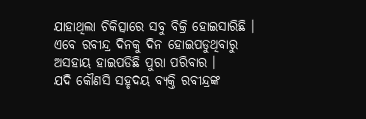ଯାହାଥିଲା ଚିକିତ୍ସାରେ ସବୁ ବିକ୍ରି ହୋଇସାରିଛି । ଏବେ ରବୀନ୍ଦ୍ର ଦିନକୁ ଦିନ ହୋଇପଡୁଥିବାରୁ ଅସହାୟ ହାଇପଡିଛି ପୁରା ପରିବାର ।
ଯଦି କୌଣସି ସହୃଦୟ ବ୍ୟକ୍ତି ରବୀନ୍ଦ୍ରଙ୍କ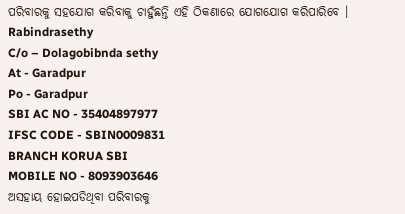ପରିବାରକୁ ସହଯୋଗ କରିବାକୁ ଚାହୁଁଛନ୍ତି ଏହି ଠିକଣାରେ ଯୋଗଯୋଗ କରିପାରିବେ ।
Rabindrasethy
C/o – Dolagobibnda sethy
At - Garadpur
Po - Garadpur
SBI AC NO - 35404897977
IFSC CODE - SBIN0009831
BRANCH KORUA SBI
MOBILE NO - 8093903646
ଅସହାୟ ହୋଇପଡିଥିବା ପରିବାରକୁ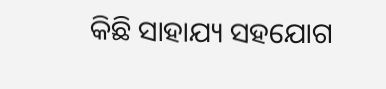କିଛି ସାହାଯ୍ୟ ସହଯୋଗ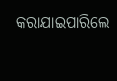କରାଯାଇପାରିଲେ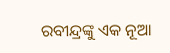ରବୀନ୍ଦ୍ରଙ୍କୁ ଏକ ନୂଆ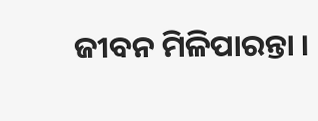ଜୀବନ ମିଳିପାରନ୍ତା ।